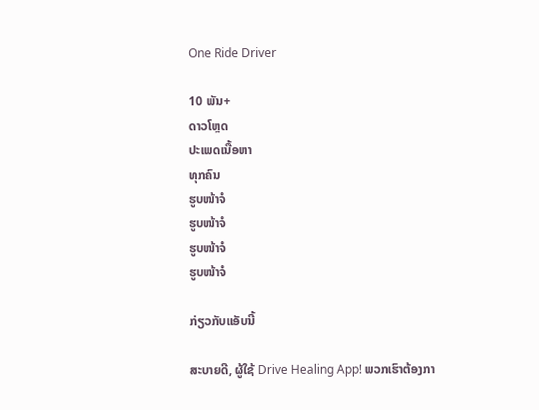One Ride Driver

10 ພັນ+
ດາວໂຫຼດ
ປະເພດເນື້ອຫາ
ທຸກຄົນ
ຮູບໜ້າຈໍ
ຮູບໜ້າຈໍ
ຮູບໜ້າຈໍ
ຮູບໜ້າຈໍ

ກ່ຽວກັບແອັບນີ້

ສະບາຍດີ, ຜູ້ໃຊ້ Drive Healing App! ພວກເຮົາຕ້ອງກາ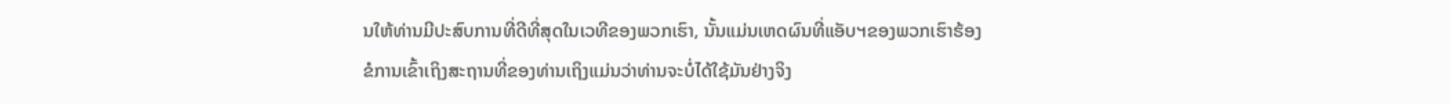ນໃຫ້ທ່ານມີປະສົບການທີ່ດີທີ່ສຸດໃນເວທີຂອງພວກເຮົາ, ນັ້ນແມ່ນເຫດຜົນທີ່ແອັບຯຂອງພວກເຮົາຮ້ອງຂໍການເຂົ້າເຖິງສະຖານທີ່ຂອງທ່ານເຖິງແມ່ນວ່າທ່ານຈະບໍ່ໄດ້ໃຊ້ມັນຢ່າງຈິງ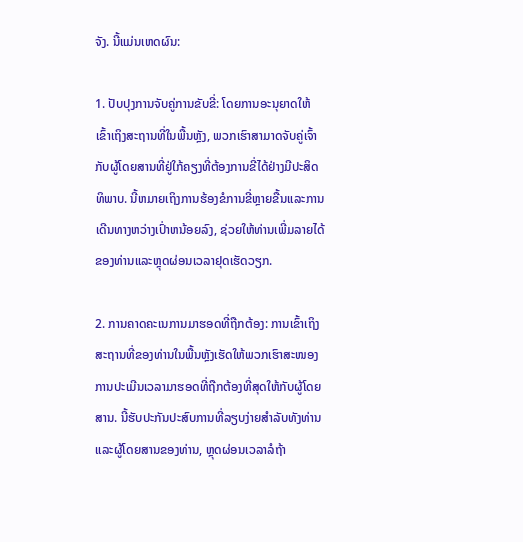ຈັງ. ນີ້ແມ່ນເຫດຜົນ:

1. ປັບປຸງການຈັບຄູ່ການຂັບຂີ່: ໂດຍການອະນຸຍາດໃຫ້ເຂົ້າເຖິງສະຖານທີ່ໃນພື້ນຫຼັງ, ພວກເຮົາສາມາດຈັບຄູ່ເຈົ້າກັບຜູ້ໂດຍສານທີ່ຢູ່ໃກ້ຄຽງທີ່ຕ້ອງການຂີ່ໄດ້ຢ່າງມີປະສິດທິພາບ. ນີ້ຫມາຍເຖິງການຮ້ອງຂໍການຂີ່ຫຼາຍຂື້ນແລະການເດີນທາງຫວ່າງເປົ່າຫນ້ອຍລົງ, ຊ່ວຍໃຫ້ທ່ານເພີ່ມລາຍໄດ້ຂອງທ່ານແລະຫຼຸດຜ່ອນເວລາຢຸດເຮັດວຽກ.

2. ການຄາດຄະເນການມາຮອດທີ່ຖືກຕ້ອງ: ການເຂົ້າເຖິງສະຖານທີ່ຂອງທ່ານໃນພື້ນຫຼັງເຮັດໃຫ້ພວກເຮົາສະໜອງການປະເມີນເວລາມາຮອດທີ່ຖືກຕ້ອງທີ່ສຸດໃຫ້ກັບຜູ້ໂດຍສານ. ນີ້ຮັບປະກັນປະສົບການທີ່ລຽບງ່າຍສໍາລັບທັງທ່ານແລະຜູ້ໂດຍສານຂອງທ່ານ, ຫຼຸດຜ່ອນເວລາລໍຖ້າ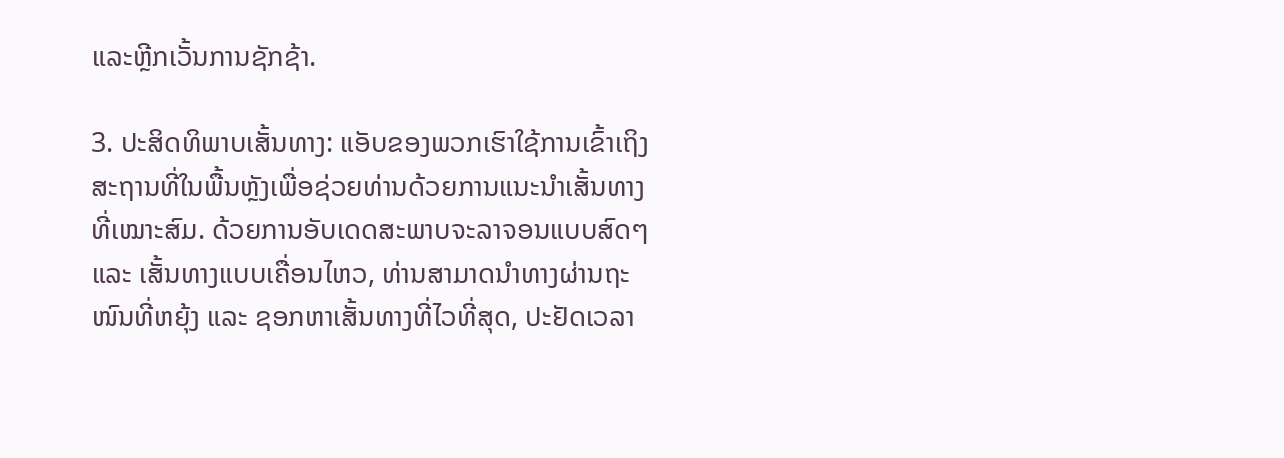ແລະຫຼີກເວັ້ນການຊັກຊ້າ.

3. ປະສິດທິພາບເສັ້ນທາງ: ແອັບຂອງພວກເຮົາໃຊ້ການເຂົ້າເຖິງສະຖານທີ່ໃນພື້ນຫຼັງເພື່ອຊ່ວຍທ່ານດ້ວຍການແນະນຳເສັ້ນທາງທີ່ເໝາະສົມ. ດ້ວຍການອັບເດດສະພາບຈະລາຈອນແບບສົດໆ ແລະ ເສັ້ນທາງແບບເຄື່ອນໄຫວ, ທ່ານສາມາດນຳທາງຜ່ານຖະໜົນທີ່ຫຍຸ້ງ ແລະ ຊອກຫາເສັ້ນທາງທີ່ໄວທີ່ສຸດ, ປະຢັດເວລາ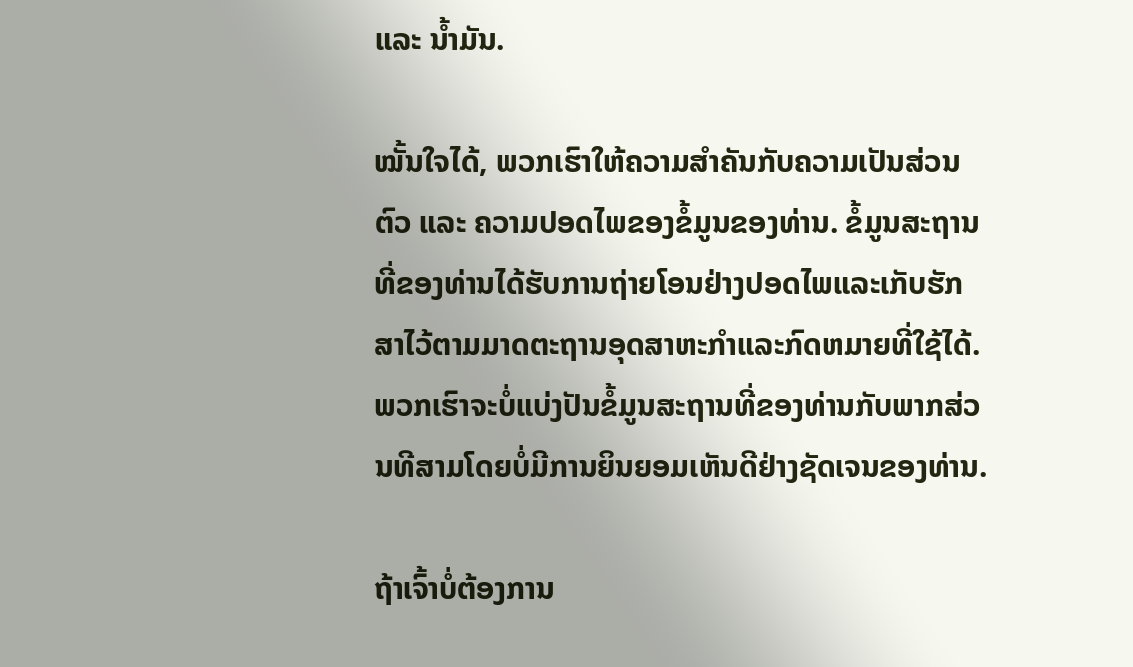ແລະ ນ້ຳມັນ.

ໝັ້ນໃຈໄດ້, ພວກເຮົາໃຫ້ຄວາມສຳຄັນກັບຄວາມເປັນສ່ວນຕົວ ແລະ ຄວາມປອດໄພຂອງຂໍ້ມູນຂອງທ່ານ. ຂໍ້ມູນສະຖານທີ່ຂອງທ່ານໄດ້ຮັບການຖ່າຍໂອນຢ່າງປອດໄພແລະເກັບຮັກສາໄວ້ຕາມມາດຕະຖານອຸດສາຫະກໍາແລະກົດຫມາຍທີ່ໃຊ້ໄດ້. ພວກເຮົາຈະບໍ່ແບ່ງປັນຂໍ້ມູນສະຖານທີ່ຂອງທ່ານກັບພາກສ່ວນທີສາມໂດຍບໍ່ມີການຍິນຍອມເຫັນດີຢ່າງຊັດເຈນຂອງທ່ານ.

ຖ້າເຈົ້າບໍ່ຕ້ອງການ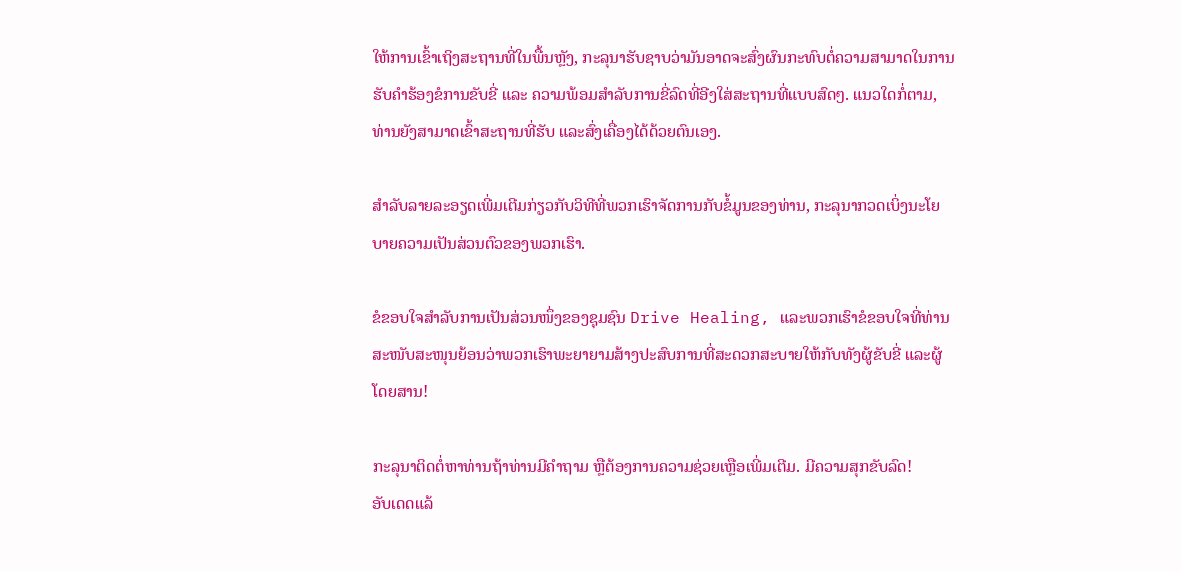ໃຫ້ການເຂົ້າເຖິງສະຖານທີ່ໃນພື້ນຫຼັງ, ກະລຸນາຮັບຊາບວ່າມັນອາດຈະສົ່ງຜົນກະທົບຕໍ່ຄວາມສາມາດໃນການຮັບຄຳຮ້ອງຂໍການຂັບຂີ່ ແລະ ຄວາມພ້ອມສຳລັບການຂີ່ລົດທີ່ອີງໃສ່ສະຖານທີ່ແບບສົດໆ. ແນວໃດກໍ່ຕາມ, ທ່ານຍັງສາມາດເຂົ້າສະຖານທີ່ຮັບ ແລະສົ່ງເຄື່ອງໄດ້ດ້ວຍຕົນເອງ.

ສໍາລັບລາຍລະອຽດເພີ່ມເຕີມກ່ຽວກັບວິທີທີ່ພວກເຮົາຈັດການກັບຂໍ້ມູນຂອງທ່ານ, ກະລຸນາກວດເບິ່ງນະໂຍບາຍຄວາມເປັນສ່ວນຕົວຂອງພວກເຮົາ.

ຂໍຂອບໃຈສຳລັບການເປັນສ່ວນໜຶ່ງຂອງຊຸມຊົນ Drive Healing, ແລະພວກເຮົາຂໍຂອບໃຈທີ່ທ່ານສະໜັບສະໜຸນຍ້ອນວ່າພວກເຮົາພະຍາຍາມສ້າງປະສົບການທີ່ສະດວກສະບາຍໃຫ້ກັບທັງຜູ້ຂັບຂີ່ ແລະຜູ້ໂດຍສານ!

ກະລຸນາຕິດຕໍ່ຫາທ່ານຖ້າທ່ານມີຄຳຖາມ ຫຼືຕ້ອງການຄວາມຊ່ວຍເຫຼືອເພີ່ມເຕີມ. ມີຄວາມສຸກຂັບລົດ!
ອັບເດດແລ້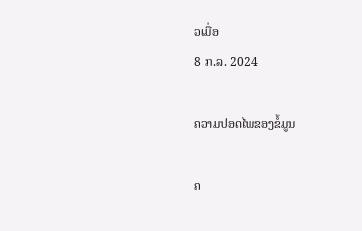ວເມື່ອ
8 ກ.ລ. 2024

ຄວາມປອດໄພຂອງຂໍ້ມູນ

ຄ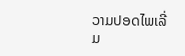ວາມປອດໄພເລີ່ມ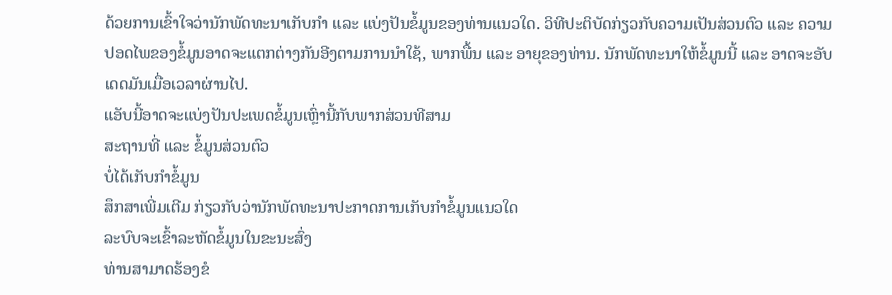ດ້ວຍການເຂົ້າໃຈວ່ານັກພັດທະນາເກັບກຳ ແລະ ແບ່ງປັນຂໍ້ມູນຂອງທ່ານແນວໃດ. ວິທີປະຕິບັດກ່ຽວກັບຄວາມເປັນສ່ວນຕົວ ແລະ ຄວາມປອດໄພຂອງຂໍ້ມູນອາດຈະແຕກຕ່າງກັນອີງຕາມການນຳໃຊ້, ພາກພື້ນ ແລະ ອາຍຸຂອງທ່ານ. ນັກພັດທະນາໃຫ້ຂໍ້ມູນນີ້ ແລະ ອາດຈະອັບເດດມັນເມື່ອເວລາຜ່ານໄປ.
ແອັບນີ້ອາດຈະແບ່ງປັນປະເພດຂໍ້ມູນເຫຼົ່ານີ້ກັບພາກສ່ວນທີສາມ
ສະຖານທີ່ ແລະ ຂໍ້ມູນສ່ວນຕົວ
ບໍ່ໄດ້ເກັບກຳຂໍ້ມູນ
ສຶກສາເພີ່ມເຕີມ ກ່ຽວກັບວ່ານັກພັດທະນາປະກາດການເກັບກຳຂໍ້ມູນແນວໃດ
ລະບົບຈະເຂົ້າລະຫັດຂໍ້ມູນໃນຂະນະສົ່ງ
ທ່ານສາມາດຮ້ອງຂໍ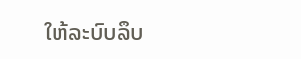ໃຫ້ລະບົບລຶບ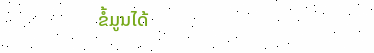ຂໍ້ມູນໄດ້